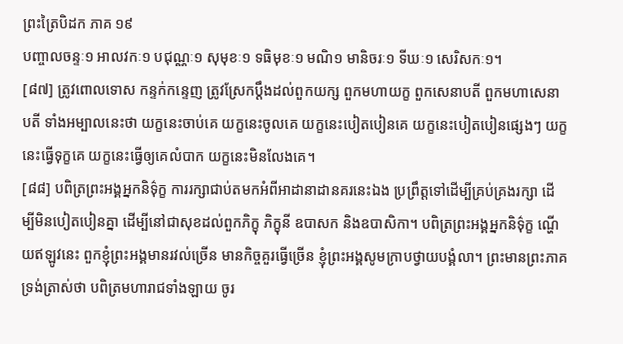ព្រះត្រៃបិដក ភាគ ១៩
បញ្ចាលចន្ទៈ១ អាលវកៈ១ បជុណ្ណៈ១ សុមុខៈ១ ទធិមុខៈ១ មណិ១ មានិចរៈ១ ទីឃៈ១ សេរិសកៈ១។
[៨៧] ត្រូវពោលទោស កន្ទក់កន្ទេញ ត្រូវស្រែកប្តឹងដល់ពួកយក្ស ពួកមហាយក្ខ ពួកសេនាបតី ពួកមហាសេនាបតី ទាំងអម្បាលនេះថា យក្ខនេះចាប់គេ យក្ខនេះចូលគេ យក្ខនេះបៀតបៀនគេ យក្ខនេះបៀតបៀនផ្សេងៗ យក្ខនេះធ្វើទុក្ខគេ យក្ខនេះធ្វើឲ្យគេលំបាក យក្ខនេះមិនលែងគេ។
[៨៨] បពិត្រព្រះអង្គអ្នកនិទ៌ុក្ខ ការរក្សាជាប់តមកអំពីអាដានាដានគរនេះឯង ប្រព្រឹត្តទៅដើម្បីគ្រប់គ្រងរក្សា ដើម្បីមិនបៀតបៀនគ្នា ដើម្បីនៅជាសុខដល់ពួកភិក្ខុ ភិក្ខុនី ឧបាសក និងឧបាសិកា។ បពិត្រព្រះអង្គអ្នកនិទ៌ុក្ខ ណ្ហើយឥឡូវនេះ ពួកខ្ញុំព្រះអង្គមានរវល់ច្រើន មានកិច្ចគួរធ្វើច្រើន ខ្ញុំព្រះអង្គសូមក្រាបថ្វាយបង្គំលា។ ព្រះមានព្រះភាគ ទ្រង់ត្រាស់ថា បពិត្រមហារាជទាំងឡាយ ចូរ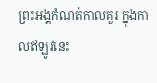ព្រះអង្គកំណត់កាលគួរ ក្នុងកាលឥឡូវនេះ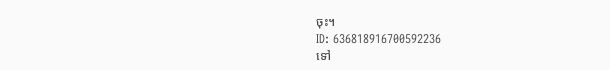ចុះ។
ID: 636818916700592236
ទៅ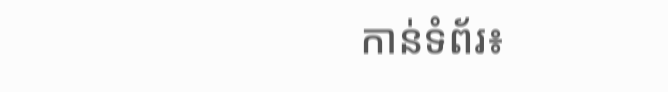កាន់ទំព័រ៖